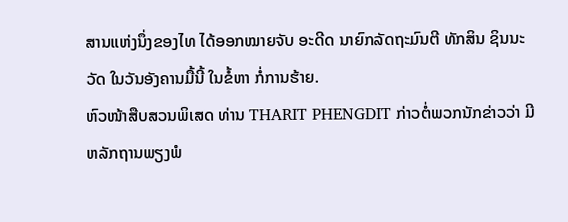ສານແຫ່ງນຶ່ງຂອງໄທ ໄດ້ອອກໝາຍຈັບ ອະດີດ ນາຍົກລັດຖະມົນຕີ ທັກສິນ ຊິນນະວັດ ໃນວັນອັງຄານມື້ນີ້ ໃນຂໍ້ຫາ ກໍ່ການຮ້າຍ.
ຫົວໜ້າສືບສວນພິເສດ ທ່ານ THARIT PHENGDIT ກ່າວຕໍ່ພວກນັກຂ່າວວ່າ ມີຫລັກຖານພຽງພໍ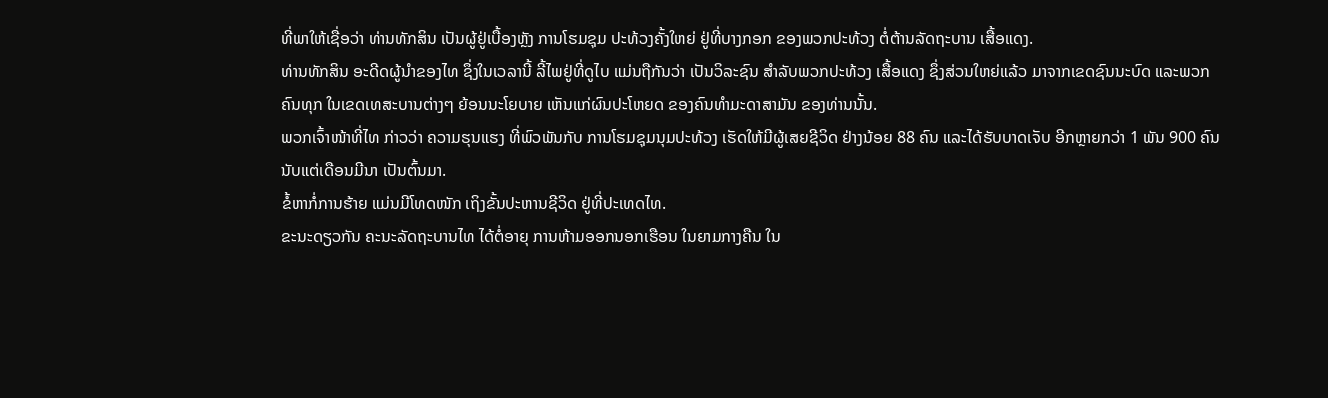ທີ່ພາໃຫ້ເຊື່ອວ່າ ທ່ານທັກສິນ ເປັນຜູ້ຢູ່ເບື້ອງຫຼັງ ການໂຮມຊຸມ ປະທ້ວງຄັ້ງໃຫຍ່ ຢູ່ທີ່ບາງກອກ ຂອງພວກປະທ້ວງ ຕໍ່ຕ້ານລັດຖະບານ ເສື້ອແດງ.
ທ່ານທັກສິນ ອະດີດຜູ້ນຳຂອງໄທ ຊຶ່ງໃນເວລານີ້ ລີ້ໄພຢູ່ທີ່ດູໄບ ແມ່ນຖືກັນວ່າ ເປັນວິລະຊົນ ສຳລັບພວກປະທ້ວງ ເສື້ອແດງ ຊຶ່ງສ່ວນໃຫຍ່ແລ້ວ ມາຈາກເຂດຊົນນະບົດ ແລະພວກຄົນທຸກ ໃນເຂດເທສະບານຕ່າງໆ ຍ້ອນນະໂຍບາຍ ເຫັນແກ່ຜົນປະໂຫຍດ ຂອງຄົນທຳມະດາສາມັນ ຂອງທ່ານນັ້ນ.
ພວກເຈົ້າໜ້າທີ່ໄທ ກ່າວວ່າ ຄວາມຮຸນແຮງ ທີ່ພົວພັນກັບ ການໂຮມຊຸມນຸມປະທ້ວງ ເຮັດໃຫ້ມີຜູ້ເສຍຊີວິດ ຢ່າງນ້ອຍ 88 ຄົນ ແລະໄດ້ຮັບບາດເຈັບ ອີກຫຼາຍກວ່າ 1 ພັນ 900 ຄົນ ນັບແຕ່ເດືອນມີນາ ເປັນຕົ້ນມາ.
ຂໍ້ຫາກໍ່ການຮ້າຍ ແມ່ນມີໂທດໜັກ ເຖິງຂັ້ນປະຫານຊີວິດ ຢູ່ທີ່ປະເທດໄທ.
ຂະນະດຽວກັນ ຄະນະລັດຖະບານໄທ ໄດ້ຕໍ່ອາຍຸ ການຫ້າມອອກນອກເຮືອນ ໃນຍາມກາງຄືນ ໃນ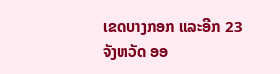ເຂດບາງກອກ ແລະອີກ 23 ຈັງຫວັດ ອອ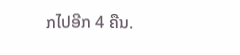ກໄປອີກ 4 ຄືນ.